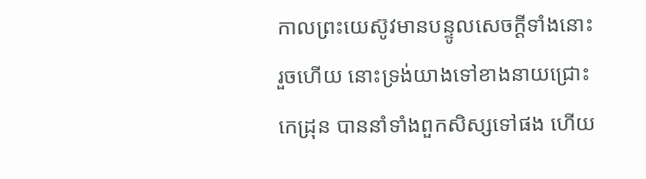កាលព្រះយេស៊ូវមានបន្ទូលសេចក្ដីទាំងនោះរួចហើយ នោះទ្រង់យាងទៅខាងនាយជ្រោះកេដ្រុន បាននាំទាំងពួកសិស្សទៅផង ហើយ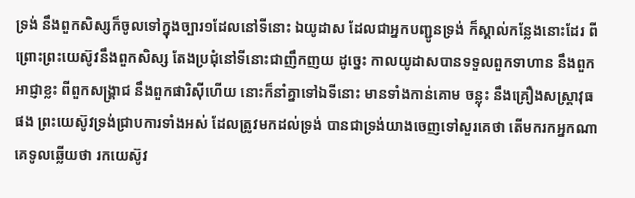ទ្រង់ នឹងពួកសិស្សក៏ចូលទៅក្នុងច្បារ១ដែលនៅទីនោះ ឯយូដាស ដែលជាអ្នកបញ្ជូនទ្រង់ ក៏ស្គាល់កន្លែងនោះដែរ ពីព្រោះព្រះយេស៊ូវនឹងពួកសិស្ស តែងប្រជុំនៅទីនោះជាញឹកញយ ដូច្នេះ កាលយូដាសបានទទួលពួកទាហាន នឹងពួកអាជ្ញាខ្លះ ពីពួកសង្គ្រាជ នឹងពួកផារិស៊ីហើយ នោះក៏នាំគ្នាទៅឯទីនោះ មានទាំងកាន់គោម ចន្លុះ នឹងគ្រឿងសស្ត្រាវុធផង ព្រះយេស៊ូវទ្រង់ជ្រាបការទាំងអស់ ដែលត្រូវមកដល់ទ្រង់ បានជាទ្រង់យាងចេញទៅសួរគេថា តើមករកអ្នកណា គេទូលឆ្លើយថា រកយេស៊ូវ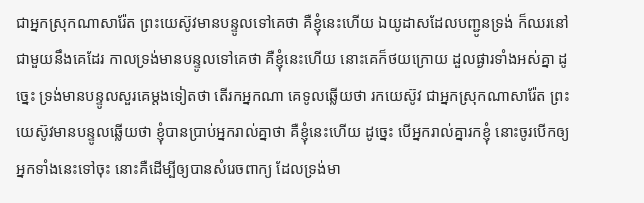ជាអ្នកស្រុកណាសារ៉ែត ព្រះយេស៊ូវមានបន្ទូលទៅគេថា គឺខ្ញុំនេះហើយ ឯយូដាសដែលបញ្ជូនទ្រង់ ក៏ឈរនៅជាមួយនឹងគេដែរ កាលទ្រង់មានបន្ទូលទៅគេថា គឺខ្ញុំនេះហើយ នោះគេក៏ថយក្រោយ ដួលផ្ងារទាំងអស់គ្នា ដូច្នេះ ទ្រង់មានបន្ទូលសួរគេម្តងទៀតថា តើរកអ្នកណា គេទូលឆ្លើយថា រកយេស៊ូវ ជាអ្នកស្រុកណាសារ៉ែត ព្រះយេស៊ូវមានបន្ទូលឆ្លើយថា ខ្ញុំបានប្រាប់អ្នករាល់គ្នាថា គឺខ្ញុំនេះហើយ ដូច្នេះ បើអ្នករាល់គ្នារកខ្ញុំ នោះចូរបើកឲ្យអ្នកទាំងនេះទៅចុះ នោះគឺដើម្បីឲ្យបានសំរេចពាក្យ ដែលទ្រង់មា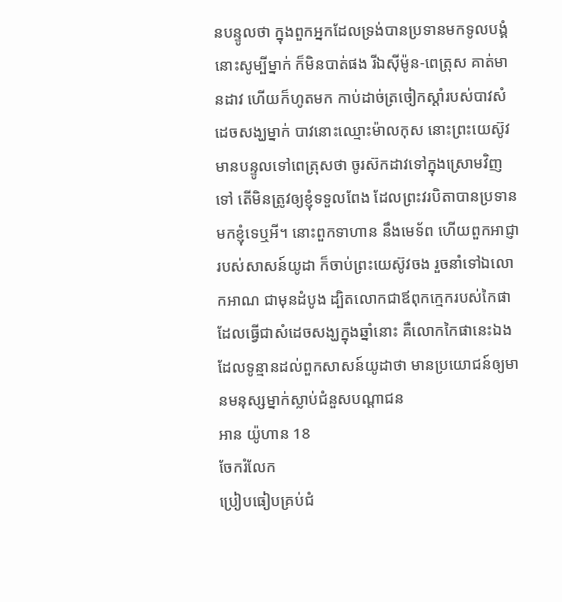នបន្ទូលថា ក្នុងពួកអ្នកដែលទ្រង់បានប្រទានមកទូលបង្គំ នោះសូម្បីម្នាក់ ក៏មិនបាត់ផង រីឯស៊ីម៉ូន-ពេត្រុស គាត់មានដាវ ហើយក៏ហូតមក កាប់ដាច់ត្រចៀកស្តាំរបស់បាវសំដេចសង្ឃម្នាក់ បាវនោះឈ្មោះម៉ាលកុស នោះព្រះយេស៊ូវមានបន្ទូលទៅពេត្រុសថា ចូរស៊កដាវទៅក្នុងស្រោមវិញទៅ តើមិនត្រូវឲ្យខ្ញុំទទួលពែង ដែលព្រះវរបិតាបានប្រទានមកខ្ញុំទេឬអី។ នោះពួកទាហាន នឹងមេទ័ព ហើយពួកអាជ្ញារបស់សាសន៍យូដា ក៏ចាប់ព្រះយេស៊ូវចង រួចនាំទៅឯលោកអាណ ជាមុនដំបូង ដ្បិតលោកជាឪពុកក្មេករបស់កៃផា ដែលធ្វើជាសំដេចសង្ឃក្នុងឆ្នាំនោះ គឺលោកកៃផានេះឯង ដែលទូន្មានដល់ពួកសាសន៍យូដាថា មានប្រយោជន៍ឲ្យមានមនុស្សម្នាក់ស្លាប់ជំនួសបណ្តាជន
អាន យ៉ូហាន 18
ចែករំលែក
ប្រៀបធៀបគ្រប់ជំ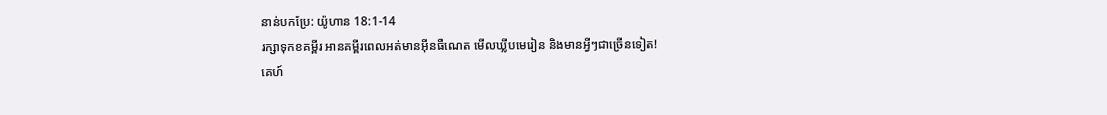នាន់បកប្រែ: យ៉ូហាន 18:1-14
រក្សាទុកខគម្ពីរ អានគម្ពីរពេលអត់មានអ៊ីនធឺណេត មើលឃ្លីបមេរៀន និងមានអ្វីៗជាច្រើនទៀត!
គេហ៍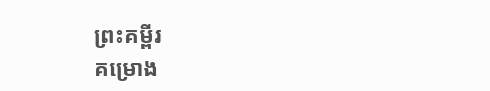ព្រះគម្ពីរ
គម្រោង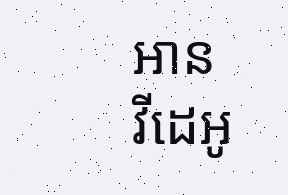អាន
វីដេអូ